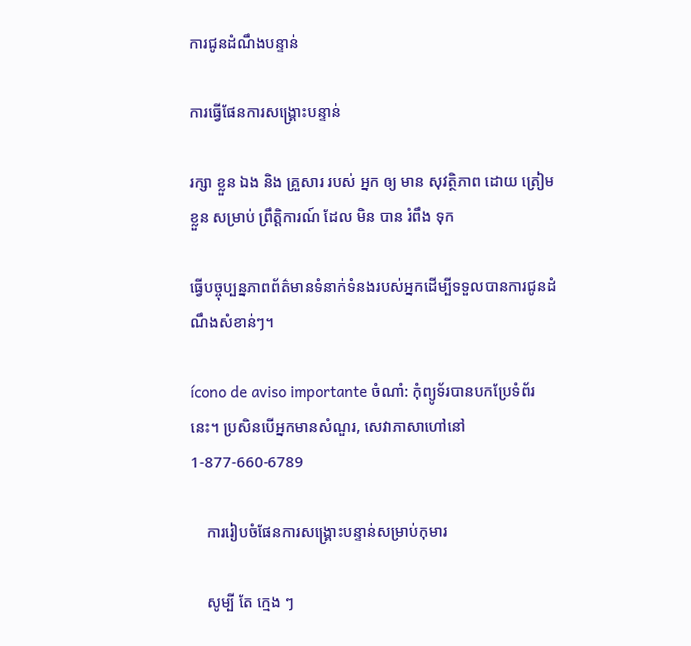ការជូនដំណឹងបន្ទាន់

ការធ្វើផែនការសង្គ្រោះបន្ទាន់

រក្សា ខ្លួន ឯង និង គ្រួសារ របស់ អ្នក ឲ្យ មាន សុវត្ថិភាព ដោយ ត្រៀម ខ្លួន សម្រាប់ ព្រឹត្តិការណ៍ ដែល មិន បាន រំពឹង ទុក

ធ្វើបច្ចុប្បន្នភាពព័ត៌មានទំនាក់ទំនងរបស់អ្នកដើម្បីទទួលបានការជូនដំណឹងសំខាន់ៗ។

ícono de aviso importante ចំណាំ: កុំព្យូទ័របានបកប្រែទំព័រនេះ។ ប្រសិនបើអ្នកមានសំណួរ, សេវាភាសាហៅនៅ 1-877-660-6789

    ការរៀបចំផែនការសង្គ្រោះបន្ទាន់សម្រាប់កុមារ

    សូម្បី តែ ក្មេង ៗ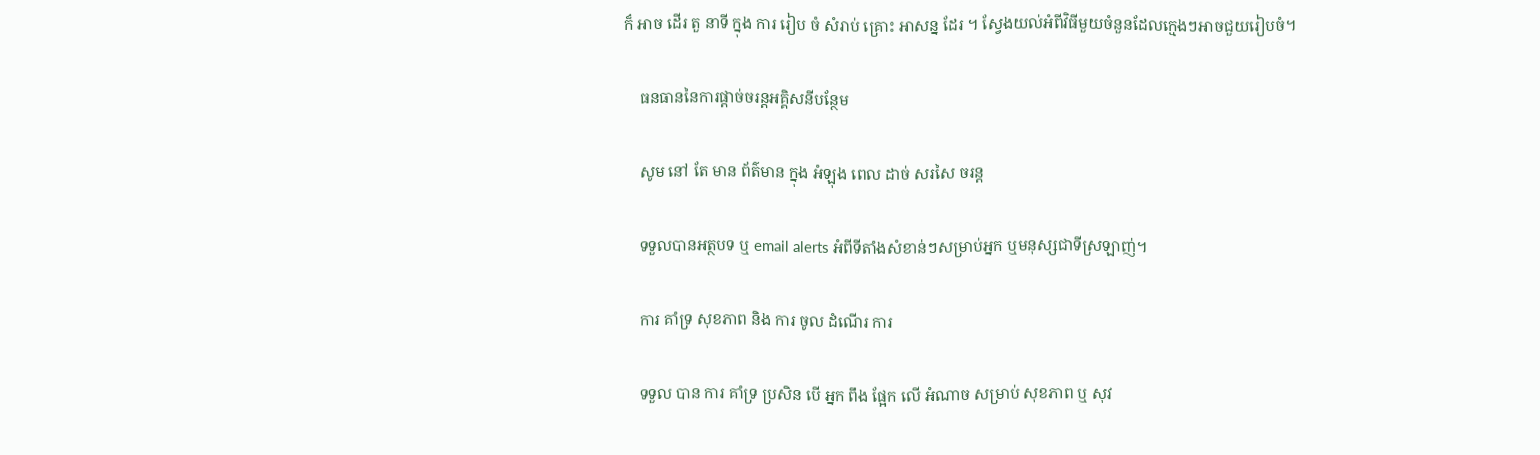ក៏ អាច ដើរ តួ នាទី ក្នុង ការ រៀប ចំ សំរាប់ គ្រោះ អាសន្ន ដែរ ។ ស្វែងយល់អំពីវិធីមួយចំនួនដែលក្មេងៗអាចជួយរៀបចំ។

    ធនធាននៃការផ្តាច់ចរន្តអគ្គិសនីបន្ថែម

    សូម នៅ តែ មាន ព័ត៌មាន ក្នុង អំឡុង ពេល ដាច់ សរសៃ ចរន្ត

    ទទួលបានអត្ថបទ ឬ email alerts អំពីទីតាំងសំខាន់ៗសម្រាប់អ្នក ឬមនុស្សជាទីស្រឡាញ់។

    ការ គាំទ្រ សុខភាព និង ការ ចូល ដំណើរ ការ

    ទទួល បាន ការ គាំទ្រ ប្រសិន បើ អ្នក ពឹង ផ្អែក លើ អំណាច សម្រាប់ សុខភាព ឬ សុវ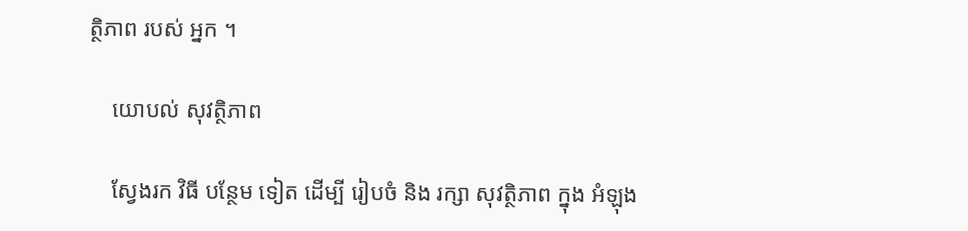ត្ថិភាព របស់ អ្នក ។

    យោបល់ សុវត្ថិភាព

    ស្វែងរក វិធី បន្ថែម ទៀត ដើម្បី រៀបចំ និង រក្សា សុវត្ថិភាព ក្នុង អំឡុង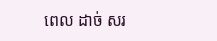ពេល ដាច់ សរ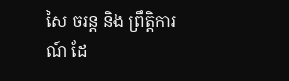សៃ ចរន្ត និង ព្រឹត្តិការណ៍ ដែ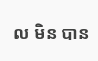ល មិន បាន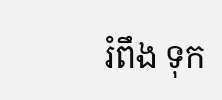រំពឹង ទុក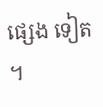ផ្សេង ទៀត ។